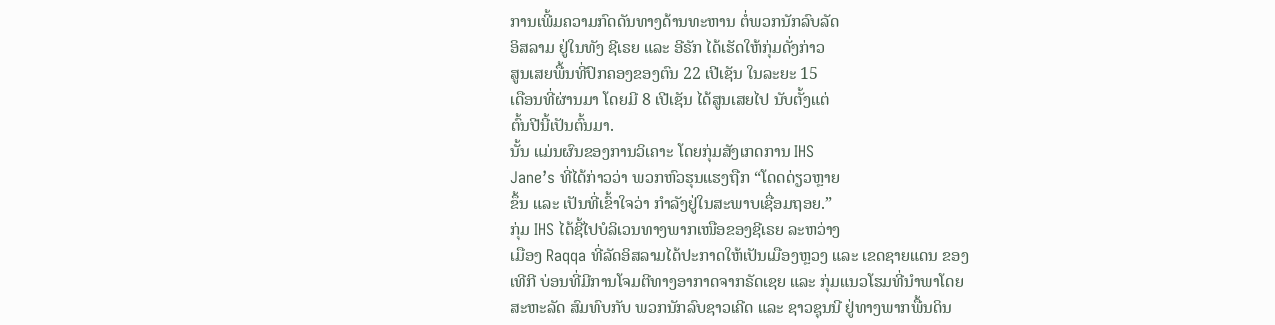ການເພີ້ມຄວາມກົດດັນທາງດ້ານທະຫານ ຕໍ່ພວກນັກລົບລັດ
ອິສລາມ ຢູ່ໃນທັງ ຊີເຣຍ ແລະ ອີຣັກ ໄດ້ເຮັດໃຫ້ກຸ່ມດັ່ງກ່າວ
ສູນເສຍພື້ນທີ່ປົກຄອງຂອງຕົນ 22 ເປີເຊັນ ໃນລະຍະ 15
ເດືອນທີ່ຜ່ານມາ ໂດຍມີ 8 ເປີເຊັນ ໄດ້ສູນເສຍໄປ ນັບຕັ້ງແຕ່
ຕົ້ນປີນີ້ເປັນຕົ້ນມາ.
ນັ້ນ ແມ່ນຜົນຂອງການວິເຄາະ ໂດຍກຸ່ມສັງເກດການ IHS
Jane’s ທີ່ໄດ້ກ່າວວ່າ ພວກຫົວຮຸນແຮງຖືກ “ໂດດດ່ຽວຫຼາຍ
ຂຶ້ນ ແລະ ເປັນທີ່ເຂົ້າໃຈວ່າ ກຳລັງຢູ່ໃນສະພາບເຊື່ອມຖອຍ.”
ກຸ່ມ IHS ໄດ້ຊີ້ໄປບໍລິເວນທາງພາກເໜືອຂອງຊີເຣຍ ລະຫວ່າງ
ເມືອງ Raqqa ທີ່ລັດອິສລາມໄດ້ປະກາດໃຫ້ເປັນເມືອງຫຼວງ ແລະ ເຂດຊາຍແດນ ຂອງ
ເທີກີ ບ່ອນທີ່ມີການໂຈມຕີທາງອາກາດຈາກຣັດເຊຍ ແລະ ກຸ່ມແນວໂຮມທີ່ນຳພາໂດຍ
ສະຫະລັດ ສົມທົບກັບ ພວກນັກລົບຊາວເຄີດ ແລະ ຊາວຊຸນນີ ຢູ່ທາງພາກພື້ນດິນ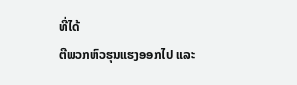ທີ່ໄດ້
ຕີພວກຫົວຮຸນແຮງອອກໄປ ແລະ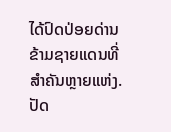ໄດ້ປົດປ່ອຍດ່ານຂ້າມຊາຍແດນທີ່ສຳຄັນຫຼາຍແຫ່ງ.
ປັດ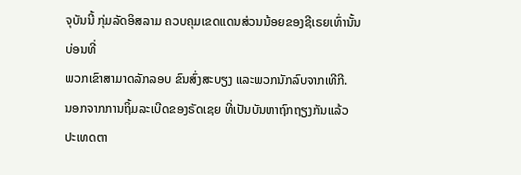ຈຸບັນນີ້ ກຸ່ມລັດອິສລາມ ຄວບຄຸມເຂດແດນສ່ວນນ້ອຍຂອງຊີເຣຍເທົ່ານັ້ນ ບ່ອນທີ່
ພວກເຂົາສາມາດລັກລອບ ຂົນສົ່ງສະບຽງ ແລະພວກນັກລົບຈາກເທີກີ.
ນອກຈາກການຖິ້ມລະເບີດຂອງຣັດເຊຍ ທີ່ເປັນບັນຫາຖົກຖຽງກັນແລ້ວ ປະເທດຕາ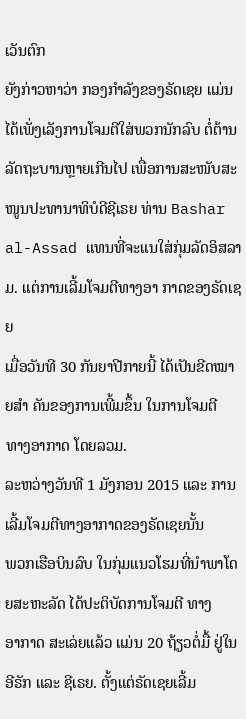ເວັນຕົກ
ຍັງກ່າວຫາວ່າ ກອງກຳລັງຂອງຣັດເຊຍ ແມ່ນໄດ້ເພັ່ງເລັງການໂຈມຕີໃສ່ພວກນັກລົບ ຕໍ່ຕ້ານ
ລັດຖະບານຫຼາຍເກີນໄປ ເພື່ອການສະໜັບສະໜູນປະທານາທິບໍດີຊີເຣຍ ທ່ານ Bashar
al-Assad ແທນທີ່ຈະແນໃສ່ກຸ່ມລັດອິສລາມ. ແຕ່ການເລີ້ມໂຈມຕີທາງອາ ກາດຂອງຣັດເຊຍ
ເມື່ອວັນທີ 30 ກັນຍາປີກາຍນີ້ ໄດ້ເປັນຂີດໝາຍສຳ ຄັນຂອງການເພີ້ມຂຶ້ນ ໃນການໂຈມຕີ
ທາງອາກາດ ໂດຍລວມ.
ລະຫວ່າງວັນທີ 1 ມັງກອນ 2015 ແລະ ການເລີ້ມໂຈມຕີທາງອາກາດຂອງຣັດເຊຍນັ້ນ
ພວກເຮືອບິນລົບ ໃນກຸ່ມແນວໂຮມທີ່ນຳພາໂດຍສະຫະລັດ ໄດ້ປະຕິບັດການໂຈມຕີ ທາງ
ອາກາດ ສະເລ່ຍແລ້ວ ແມ່ນ 20 ຖ້ຽວຕໍ່ມື້ ຢູ່ໃນອີຣັກ ແລະ ຊີເຣຍ. ຕັ້ງແຕ່ຣັດເຊຍເລີ້ມ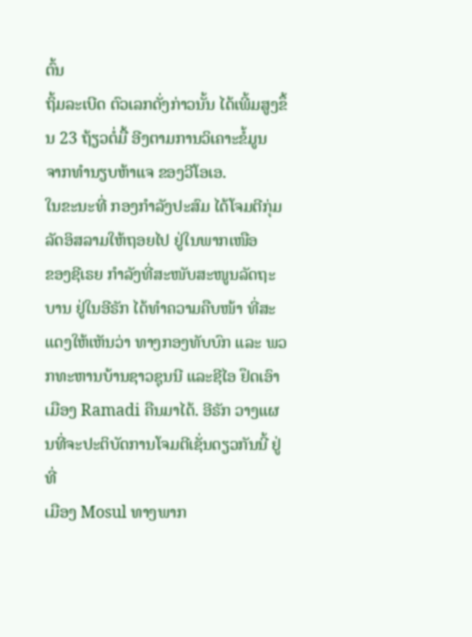ຕົ້ນ
ຖິ້ມລະເບີດ ຕົວເລກດັ່ງກ່າວນັ້ນ ໄດ້ເພີ້ມສູງຂຶ້ນ 23 ຖ້ຽວຕໍ່ມື້ ອີງຕາມການວິເຄາະຂໍ້ມູນ
ຈາກທຳນຽບຫ້າແຈ ຂອງວີໂອເອ.
ໃນຂະນະທີ່ ກອງກຳລັງປະສົມ ໄດ້ໂຈມຕີກຸ່ມລັດອິສລາມໃຫ້ຖອຍໄປ ຢູ່ໃນພາກເໜືອ
ຂອງຊີເຣຍ ກຳລັງທີ່ສະໜັບສະໜູນລັດຖະບານ ຢູ່ໃນອີຣັກ ໄດ້ທຳຄວາມຄືບໜ້າ ທີ່ສະ
ແດງໃຫ້ເຫັນວ່າ ທາງກອງທັບບົກ ແລະ ພວກທະຫານບ້ານຊາວຊຸນນີ ແລະຊີໄອ ຢຶດເອົາ
ເມືອງ Ramadi ຄືນມາໄດ້. ອີຣັກ ວາງແຜນທີ່ຈະປະຕິບັດການໂຈມຕີເຊັ່ນດຽວກັນນີ້ ຢູ່ທີ່
ເມືອງ Mosul ທາງພາກ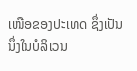ເໜືອຂອງປະເທດ ຊຶ່ງເປັນນຶ່ງໃນບໍລິເວນ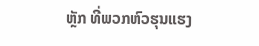ຫຼັກ ທີ່ພວກຫົວຮຸນແຮງ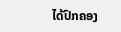ໄດ້ປົກຄອງ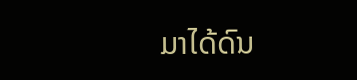ມາໄດ້ດົນ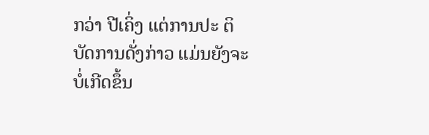ກວ່າ ປີເຄິ່ງ ແຕ່ການປະ ຕິບັດການດັ່ງກ່າວ ແມ່ນຍັງຈະບໍ່ເກີດຂຶ້ນ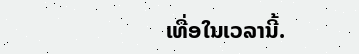ເທື່ອໃນເວລານີ້.